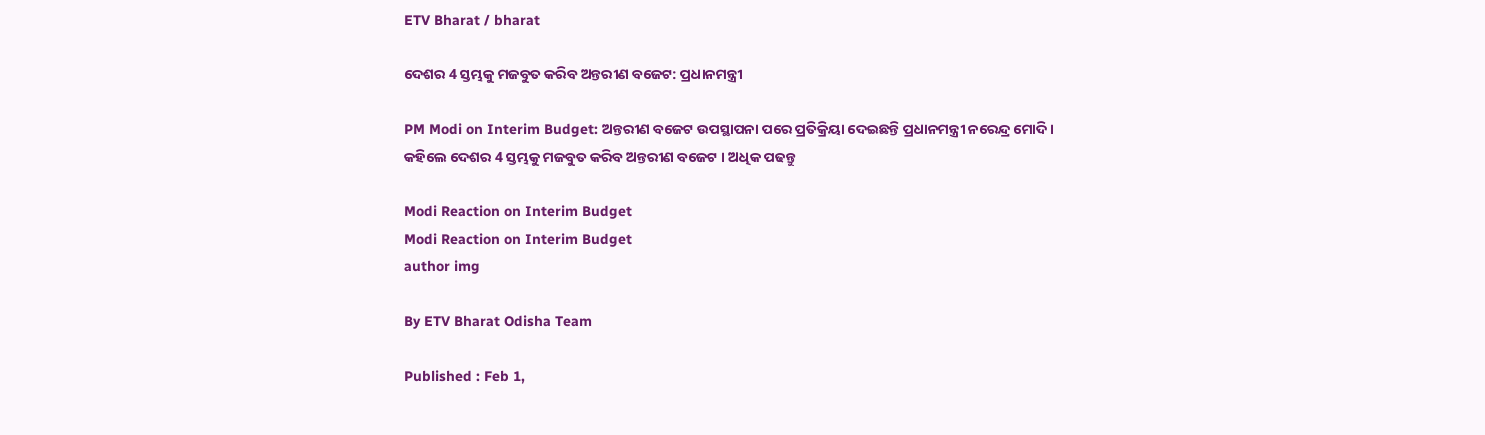ETV Bharat / bharat

ଦେଶର 4 ସ୍ତମ୍ଭକୁ ମଜବୁତ କରିବ ଅନ୍ତରୀଣ ବଜେଟ: ପ୍ରଧାନମନ୍ତ୍ରୀ

PM Modi on Interim Budget: ଅନ୍ତରୀଣ ବଜେଟ ଉପସ୍ଥାପନା ପରେ ପ୍ରତିକ୍ରିୟା ଦେଇଛନ୍ତି ପ୍ରଧାନମନ୍ତ୍ରୀ ନରେନ୍ଦ୍ର ମୋଦି । କହିଲେ ଦେଶର 4 ସ୍ତମ୍ଭକୁ ମଜବୁତ କରିବ ଅନ୍ତରୀଣ ବଜେଟ । ଅଧିକ ପଢନ୍ତୁ

Modi Reaction on Interim Budget
Modi Reaction on Interim Budget
author img

By ETV Bharat Odisha Team

Published : Feb 1,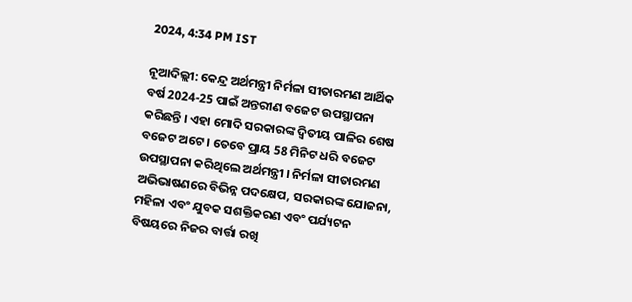2024, 4:34 PM IST

ନୂଆଦିଲ୍ଲୀ: କେନ୍ଦ୍ର ଅର୍ଥମନ୍ତ୍ରୀ ନିର୍ମଳା ସୀତାରମଣ ଆର୍ଥିକ ବର୍ଷ 2024-25 ପାଇଁ ଅନ୍ତରୀଣ ବଜେଟ ଉପସ୍ଥାପନା କରିଛନ୍ତି । ଏହା ମୋଦି ସରକାରଙ୍କ ଦ୍ବିତୀୟ ପାଳିର ଶେଷ ବଜେଟ ଅଟେ । ତେବେ ପ୍ରାୟ 58 ମିନିଟ ଧରି ବଜେଟ ଉପସ୍ଥାପନା କରିଥିଲେ ଅର୍ଥମନ୍ତ୍ରୀ । ନିର୍ମଳା ସୀତାରମଣ ଅଭିଭାଷଣରେ ବିଭିନ୍ନ ପଦକ୍ଷେପ, ସରକାରଙ୍କ ଯୋଜନା, ମହିଳା ଏବଂ ଯୁବକ ସଶକ୍ତିକରଣ ଏବଂ ପର୍ଯ୍ୟଟନ ବିଷୟରେ ନିଜର ବାର୍ତ୍ତା ରଖି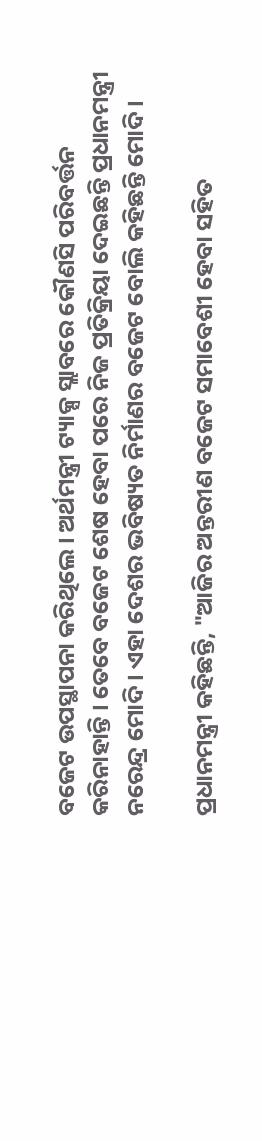ବଜେଟ ଉପସ୍ଥାପନା କରିଥିଲେ । ଅର୍ଥମନ୍ତ୍ରୀ ଟ୍ୟାକ୍ସ ସ୍ଲାବରେ କୌଣସି ପରିବର୍ତ୍ତନ କରିନାହାନ୍ତି । ତେବେ ବଜେଟ ଶେଷ ହେବା ପରେ ନିଜ ପ୍ରତିକ୍ରିୟା ଦେଇଛନ୍ତି ପ୍ରଧାନମନ୍ତ୍ରୀ ନରେନ୍ଦ୍ର ମୋଦି । ଏହା ଦେଶର ଭବିଷ୍ୟତ ନିର୍ମାଣର ବଜେଟ ବୋଲି କହିଛନ୍ତି ମୋଦି ।

ପ୍ରଧାନମନ୍ତ୍ରୀ କହିଛନ୍ତି, "ଆଜିର ଅନ୍ତରୀଣ ବଜେଟ ସମାବେଶୀ ହେବା ସହିତ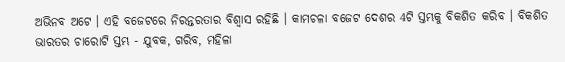ଅଭିନବ ଅଟେ । ଏହି ବଜେଟରେ ନିରନ୍ତରତାର ବିଶ୍ବାସ ରହିଛି । କାମଚଳା ବଜେଟ ଦେଶର 4ଟି ସ୍ତମ୍ଭକୁ ବିକଶିତ କରିବ । ବିକଶିତ ଭାରତର ଚାରୋଟି ସ୍ତମ୍ଭ - ଯୁବକ, ଗରିବ, ମହିଳା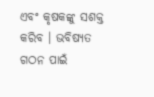ଏବଂ କୃଷକଙ୍କୁ ସଶକ୍ତ କରିବ । ଭବିଷ୍ୟତ ଗଠନ ପାଇଁ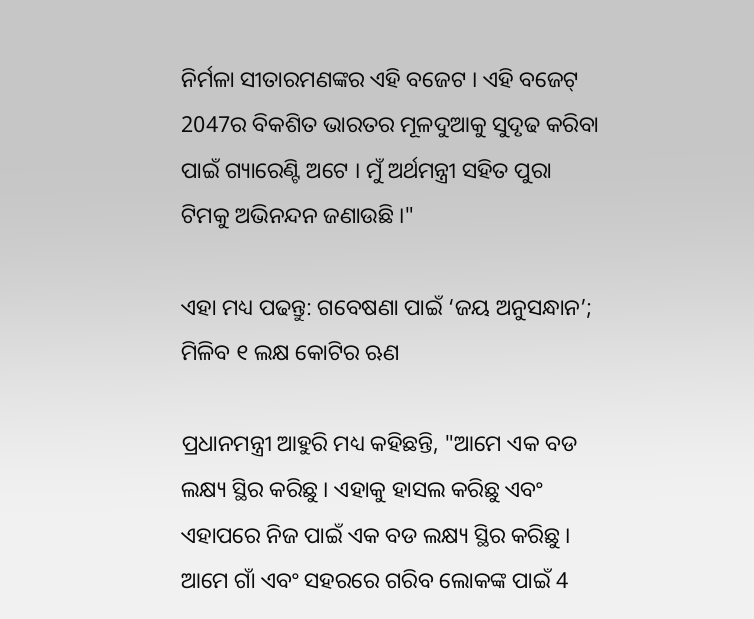ନିର୍ମଳା ସୀତାରମଣଙ୍କର ଏହି ବଜେଟ । ଏହି ବଜେଟ୍ 2047ର ବିକଶିତ ଭାରତର ମୂଳଦୁଆକୁ ସୁଦୃଢ କରିବା ପାଇଁ ଗ୍ୟାରେଣ୍ଟି ଅଟେ । ମୁଁ ଅର୍ଥମନ୍ତ୍ରୀ ସହିତ ପୁରା ଟିମକୁ ଅଭିନନ୍ଦନ ଜଣାଉଛି ।"

ଏହା ମଧ୍ୟ ପଢନ୍ତୁ: ଗବେଷଣା ପାଇଁ ‘ଜୟ ଅନୁସନ୍ଧାନ’; ମିଳିବ ୧ ଲକ୍ଷ କୋଟିର ଋଣ

ପ୍ରଧାନମନ୍ତ୍ରୀ ଆହୁରି ମଧ୍ୟ କହିଛନ୍ତି, "ଆମେ ଏକ ବଡ ଲକ୍ଷ୍ୟ ସ୍ଥିର କରିଛୁ । ଏହାକୁ ହାସଲ କରିଛୁ ଏବଂ ଏହାପରେ ନିଜ ପାଇଁ ଏକ ବଡ ଲକ୍ଷ୍ୟ ସ୍ଥିର କରିଛୁ । ଆମେ ଗାଁ ଏବଂ ସହରରେ ଗରିବ ଲୋକଙ୍କ ପାଇଁ 4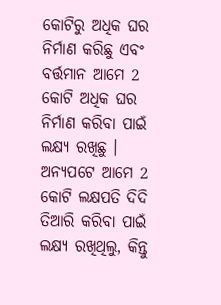କୋଟିରୁ ଅଧିକ ଘର ନିର୍ମାଣ କରିଛୁ ଏବଂ ବର୍ତ୍ତମାନ ଆମେ 2 କୋଟି ଅଧିକ ଘର ନିର୍ମାଣ କରିବା ପାଇଁ ଲକ୍ଷ୍ୟ ରଖିଛୁ । ଅନ୍ୟପଟେ ଆମେ 2 କୋଟି ଲକ୍ଷପତି ଦିଦି ତିଆରି କରିବା ପାଇଁ ଲକ୍ଷ୍ୟ ରଖିଥିଲୁ, କିନ୍ତୁ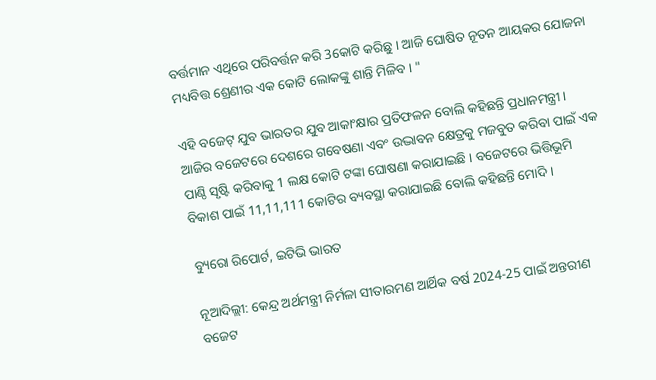ବର୍ତ୍ତମାନ ଏଥିରେ ପରିବର୍ତ୍ତନ କରି 3କୋଟି କରିଛୁ । ଆଜି ଘୋଷିତ ନୂତନ ଆୟକର ଯୋଜନା ମଧ୍ୟବିତ୍ତ ଶ୍ରେଣୀର ଏକ କୋଟି ଲୋକଙ୍କୁ ଶାନ୍ତି ମିଳିବ । "

ଏହି ବଜେଟ୍ ଯୁବ ଭାରତର ଯୁବ ଆକାଂକ୍ଷାର ପ୍ରତିଫଳନ ବୋଲି କହିଛନ୍ତି ପ୍ରଧାନମନ୍ତ୍ରୀ । ଆଜିର ବଜେଟରେ ଦେଶରେ ଗବେଷଣା ଏବଂ ଉଦ୍ଭାବନ କ୍ଷେତ୍ରକୁ ମଜବୁତ କରିବା ପାଇଁ ଏକ ପାଣ୍ଠି ସୃଷ୍ଟି କରିବାକୁ 1 ଲକ୍ଷ କୋଟି ଟଙ୍କା ଘୋଷଣା କରାଯାଇଛି । ବଜେଟରେ ଭିତ୍ତିଭୂମି ବିକାଶ ପାଇଁ 11,11,111 କୋଟିର ବ୍ୟବସ୍ଥା କରାଯାଇଛି ବୋଲି କହିଛନ୍ତି ମୋଦି ।

ବ୍ୟୁରୋ ରିପୋର୍ଟ, ଇଟିଭି ଭାରତ

ନୂଆଦିଲ୍ଲୀ: କେନ୍ଦ୍ର ଅର୍ଥମନ୍ତ୍ରୀ ନିର୍ମଳା ସୀତାରମଣ ଆର୍ଥିକ ବର୍ଷ 2024-25 ପାଇଁ ଅନ୍ତରୀଣ ବଜେଟ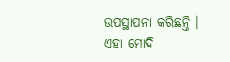ଉପସ୍ଥାପନା କରିଛନ୍ତି । ଏହା ମୋଦି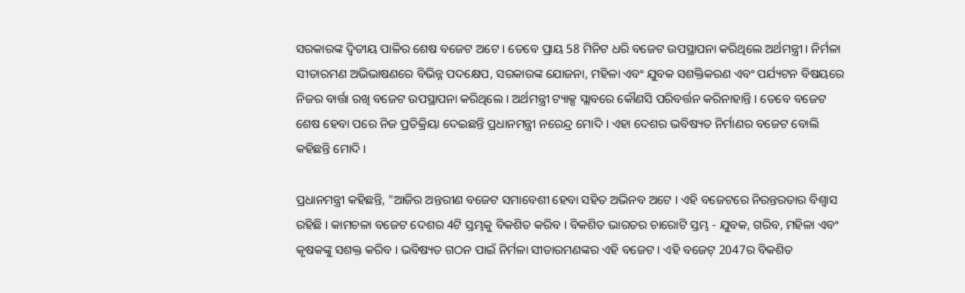ସରକାରଙ୍କ ଦ୍ବିତୀୟ ପାଳିର ଶେଷ ବଜେଟ ଅଟେ । ତେବେ ପ୍ରାୟ 58 ମିନିଟ ଧରି ବଜେଟ ଉପସ୍ଥାପନା କରିଥିଲେ ଅର୍ଥମନ୍ତ୍ରୀ । ନିର୍ମଳା ସୀତାରମଣ ଅଭିଭାଷଣରେ ବିଭିନ୍ନ ପଦକ୍ଷେପ, ସରକାରଙ୍କ ଯୋଜନା, ମହିଳା ଏବଂ ଯୁବକ ସଶକ୍ତିକରଣ ଏବଂ ପର୍ଯ୍ୟଟନ ବିଷୟରେ ନିଜର ବାର୍ତ୍ତା ରଖି ବଜେଟ ଉପସ୍ଥାପନା କରିଥିଲେ । ଅର୍ଥମନ୍ତ୍ରୀ ଟ୍ୟାକ୍ସ ସ୍ଲାବରେ କୌଣସି ପରିବର୍ତ୍ତନ କରିନାହାନ୍ତି । ତେବେ ବଜେଟ ଶେଷ ହେବା ପରେ ନିଜ ପ୍ରତିକ୍ରିୟା ଦେଇଛନ୍ତି ପ୍ରଧାନମନ୍ତ୍ରୀ ନରେନ୍ଦ୍ର ମୋଦି । ଏହା ଦେଶର ଭବିଷ୍ୟତ ନିର୍ମାଣର ବଜେଟ ବୋଲି କହିଛନ୍ତି ମୋଦି ।

ପ୍ରଧାନମନ୍ତ୍ରୀ କହିଛନ୍ତି, "ଆଜିର ଅନ୍ତରୀଣ ବଜେଟ ସମାବେଶୀ ହେବା ସହିତ ଅଭିନବ ଅଟେ । ଏହି ବଜେଟରେ ନିରନ୍ତରତାର ବିଶ୍ବାସ ରହିଛି । କାମଚଳା ବଜେଟ ଦେଶର 4ଟି ସ୍ତମ୍ଭକୁ ବିକଶିତ କରିବ । ବିକଶିତ ଭାରତର ଚାରୋଟି ସ୍ତମ୍ଭ - ଯୁବକ, ଗରିବ, ମହିଳା ଏବଂ କୃଷକଙ୍କୁ ସଶକ୍ତ କରିବ । ଭବିଷ୍ୟତ ଗଠନ ପାଇଁ ନିର୍ମଳା ସୀତାରମଣଙ୍କର ଏହି ବଜେଟ । ଏହି ବଜେଟ୍ 2047ର ବିକଶିତ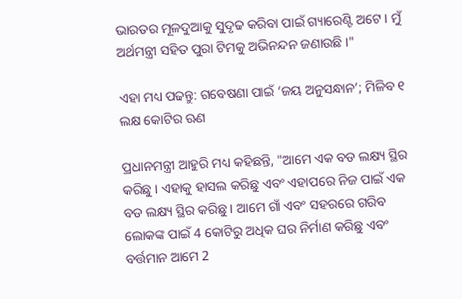ଭାରତର ମୂଳଦୁଆକୁ ସୁଦୃଢ କରିବା ପାଇଁ ଗ୍ୟାରେଣ୍ଟି ଅଟେ । ମୁଁ ଅର୍ଥମନ୍ତ୍ରୀ ସହିତ ପୁରା ଟିମକୁ ଅଭିନନ୍ଦନ ଜଣାଉଛି ।"

ଏହା ମଧ୍ୟ ପଢନ୍ତୁ: ଗବେଷଣା ପାଇଁ ‘ଜୟ ଅନୁସନ୍ଧାନ’; ମିଳିବ ୧ ଲକ୍ଷ କୋଟିର ଋଣ

ପ୍ରଧାନମନ୍ତ୍ରୀ ଆହୁରି ମଧ୍ୟ କହିଛନ୍ତି, "ଆମେ ଏକ ବଡ ଲକ୍ଷ୍ୟ ସ୍ଥିର କରିଛୁ । ଏହାକୁ ହାସଲ କରିଛୁ ଏବଂ ଏହାପରେ ନିଜ ପାଇଁ ଏକ ବଡ ଲକ୍ଷ୍ୟ ସ୍ଥିର କରିଛୁ । ଆମେ ଗାଁ ଏବଂ ସହରରେ ଗରିବ ଲୋକଙ୍କ ପାଇଁ 4 କୋଟିରୁ ଅଧିକ ଘର ନିର୍ମାଣ କରିଛୁ ଏବଂ ବର୍ତ୍ତମାନ ଆମେ 2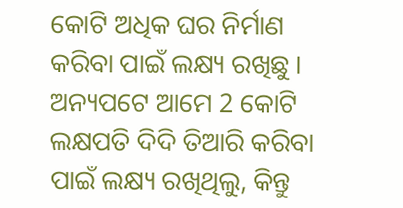କୋଟି ଅଧିକ ଘର ନିର୍ମାଣ କରିବା ପାଇଁ ଲକ୍ଷ୍ୟ ରଖିଛୁ । ଅନ୍ୟପଟେ ଆମେ 2 କୋଟି ଲକ୍ଷପତି ଦିଦି ତିଆରି କରିବା ପାଇଁ ଲକ୍ଷ୍ୟ ରଖିଥିଲୁ, କିନ୍ତୁ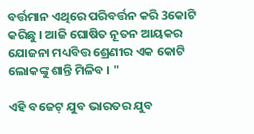ବର୍ତ୍ତମାନ ଏଥିରେ ପରିବର୍ତ୍ତନ କରି 3କୋଟି କରିଛୁ । ଆଜି ଘୋଷିତ ନୂତନ ଆୟକର ଯୋଜନା ମଧ୍ୟବିତ୍ତ ଶ୍ରେଣୀର ଏକ କୋଟି ଲୋକଙ୍କୁ ଶାନ୍ତି ମିଳିବ । "

ଏହି ବଜେଟ୍ ଯୁବ ଭାରତର ଯୁବ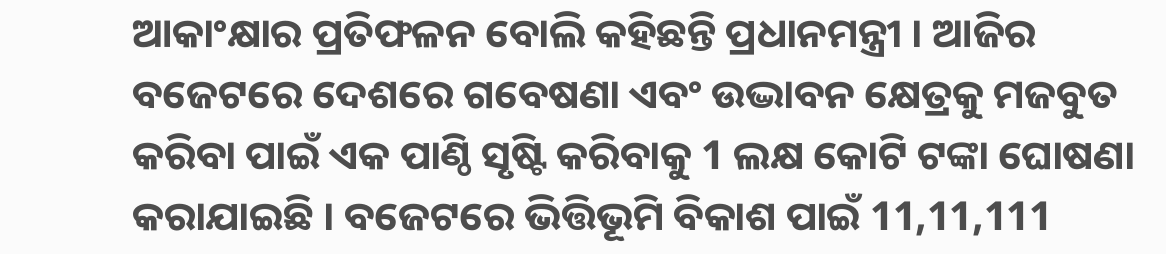ଆକାଂକ୍ଷାର ପ୍ରତିଫଳନ ବୋଲି କହିଛନ୍ତି ପ୍ରଧାନମନ୍ତ୍ରୀ । ଆଜିର ବଜେଟରେ ଦେଶରେ ଗବେଷଣା ଏବଂ ଉଦ୍ଭାବନ କ୍ଷେତ୍ରକୁ ମଜବୁତ କରିବା ପାଇଁ ଏକ ପାଣ୍ଠି ସୃଷ୍ଟି କରିବାକୁ 1 ଲକ୍ଷ କୋଟି ଟଙ୍କା ଘୋଷଣା କରାଯାଇଛି । ବଜେଟରେ ଭିତ୍ତିଭୂମି ବିକାଶ ପାଇଁ 11,11,111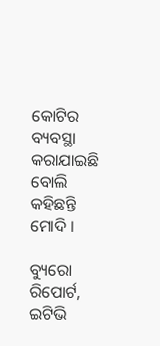କୋଟିର ବ୍ୟବସ୍ଥା କରାଯାଇଛି ବୋଲି କହିଛନ୍ତି ମୋଦି ।

ବ୍ୟୁରୋ ରିପୋର୍ଟ, ଇଟିଭି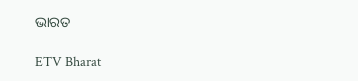ଭାରତ

ETV Bharat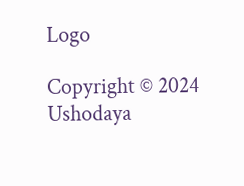Logo

Copyright © 2024 Ushodaya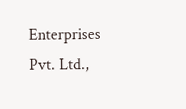Enterprises Pvt. Ltd.,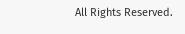All Rights Reserved.